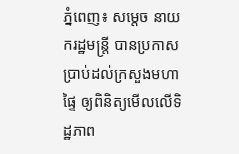ភ្នំពេញ៖ សម្តេច នាយករដ្ឋមន្ត្រី បានប្រកាសប្រាប់ដល់ក្រសួងមហាផ្ទៃ ឲ្យពិនិត្យមើលលើទិដ្ឋភាព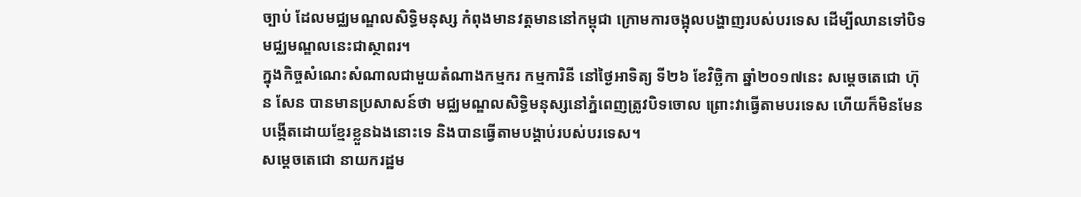ច្បាប់ ដែលមជ្ឈមណ្ឌលសិទ្ធិមនុស្ស កំពុងមានវត្តមាននៅកម្ពុជា ក្រោមការចង្អុលបង្ហាញរបស់បរទេស ដើម្បីឈានទៅបិទ មជ្ឈមណ្ឌលនេះជាស្ថាពរ។
ក្នុងកិច្ចសំណេះសំណាលជាមួយតំណាងកម្មករ កម្មការិនី នៅថ្ងៃអាទិត្យ ទី២៦ ខែវិច្ឆិកា ឆ្នាំ២០១៧នេះ សម្តេចតេជោ ហ៊ុន សែន បានមានប្រសាសន៍ថា មជ្ឈមណ្ឌលសិទ្ធិមនុស្សនៅភ្នំពេញត្រូវបិទចោល ព្រោះវាធ្វើតាមបរទេស ហើយក៏មិនមែនបង្កើតដោយខ្មែរខ្លួនឯងនោះទេ និងបានធ្វើតាមបង្គាប់របស់បរទេស។
សម្តេចតេជោ នាយករដ្ឋម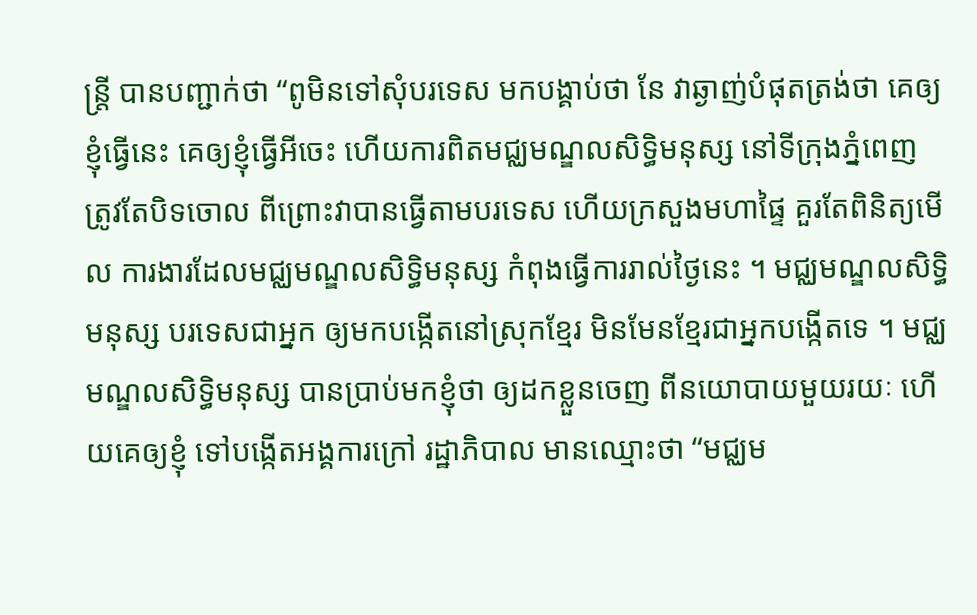ន្ត្រី បានបញ្ជាក់ថា “ពូមិនទៅសុំបរទេស មកបង្គាប់ថា នែ វាឆ្ងាញ់បំផុតត្រង់ថា គេឲ្យខ្ញុំធ្វើនេះ គេឲ្យខ្ញុំធ្វើអីចេះ ហើយការពិតមជ្ឈមណ្ឌលសិទ្ធិមនុស្ស នៅទីក្រុងភ្នំពេញ ត្រូវតែបិទចោល ពីព្រោះវាបានធ្វើតាមបរទេស ហើយក្រសួងមហាផ្ទៃ គួរតែពិនិត្យមើល ការងារដែលមជ្ឈមណ្ឌលសិទ្ធិមនុស្ស កំពុងធ្វើការរាល់ថ្ងៃនេះ ។ មជ្ឈមណ្ឌលសិទ្ធិមនុស្ស បរទេសជាអ្នក ឲ្យមកបង្កើតនៅស្រុកខ្មែរ មិនមែនខ្មែរជាអ្នកបង្កើតទេ ។ មជ្ឈមណ្ឌលសិទ្ធិមនុស្ស បានប្រាប់មកខ្ញុំថា ឲ្យដកខ្លួនចេញ ពីនយោបាយមួយរយៈ ហើយគេឲ្យខ្ញុំ ទៅបង្កើតអង្គការក្រៅ រដ្ឋាភិបាល មានឈ្មោះថា “មជ្ឈម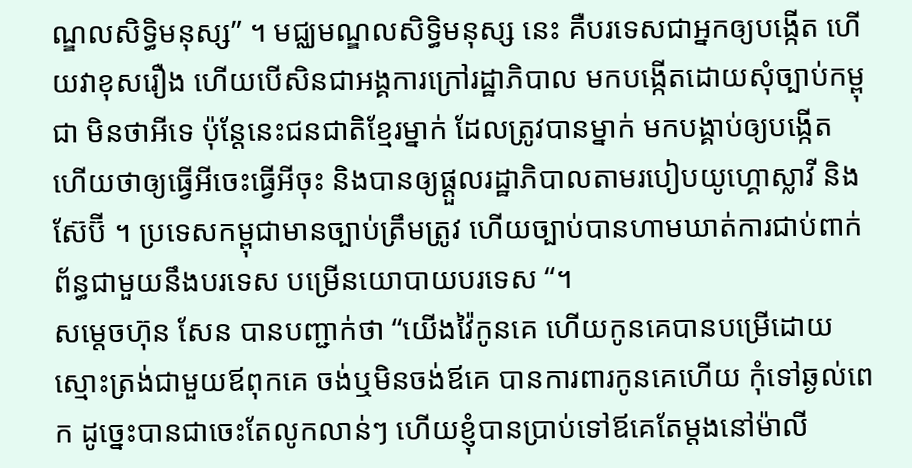ណ្ឌលសិទ្ធិមនុស្ស” ។ មជ្ឈមណ្ឌលសិទ្ធិមនុស្ស នេះ គឺបរទេសជាអ្នកឲ្យបង្កើត ហើយវាខុសរឿង ហើយបើសិនជាអង្គការក្រៅរដ្ឋាភិបាល មកបង្កើតដោយសុំច្បាប់កម្ពុជា មិនថាអីទេ ប៉ុន្តែនេះជនជាតិខ្មែរម្នាក់ ដែលត្រូវបានម្នាក់ មកបង្គាប់ឲ្យបង្កើត ហើយថាឲ្យធ្វើអីចេះធ្វើអីចុះ និងបានឲ្យផ្តួលរដ្ឋាភិបាលតាមរបៀបយូហ្គោស្លាវី និងស៊ែប៊ី ។ ប្រទេសកម្ពុជាមានច្បាប់ត្រឹមត្រូវ ហើយច្បាប់បានហាមឃាត់ការជាប់ពាក់ព័ន្ធជាមួយនឹងបរទេស បម្រើនយោបាយបរទេស “។
សម្តេចហ៊ុន សែន បានបញ្ជាក់ថា “យើងវ៉ៃកូនគេ ហើយកូនគេបានបម្រើដោយស្មោះត្រង់ជាមួយឪពុកគេ ចង់ឬមិនចង់ឪគេ បានការពារកូនគេហើយ កុំទៅឆ្ងល់ពេក ដូច្នេះបានជាចេះតែលូកលាន់ៗ ហើយខ្ញុំបានប្រាប់ទៅឪគេតែម្តងនៅម៉ាលី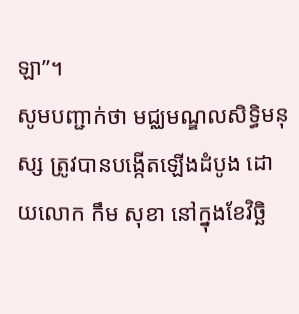ឡា”។
សូមបញ្ជាក់ថា មជ្ឈមណ្ឌលសិទ្ធិមនុស្ស ត្រូវបានបង្កើតឡើងដំបូង ដោយលោក កឹម សុខា នៅក្នុងខែវិច្ឆិ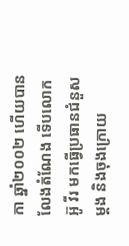កា ឆ្នាំ២០០២ ហើយបានលែងតំណែង ទើបលោកអ៊ូ វីរ មកធ្វើប្រធានជំនួសម្តង និងចុងក្រោយ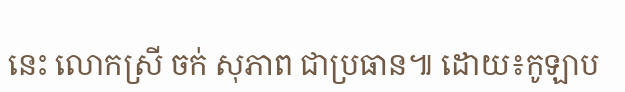នេះ លោកស្រី ចក់ សុភាព ជាប្រធាន៕ ដោយ៖កូឡាប